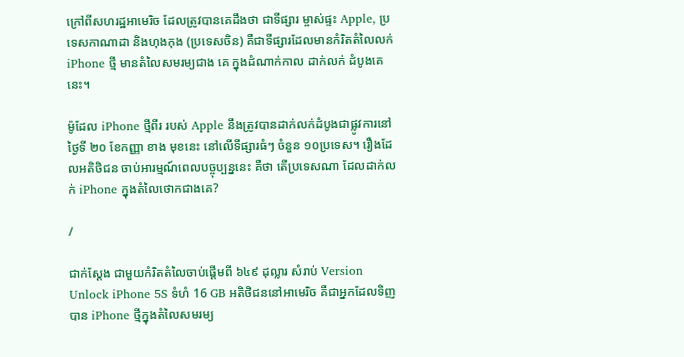ក្រៅពីសហរដ្ឋអាមេរិច ដែលត្រូវបានគេដឹងថា ជាទីផ្សារ ម្ចាស់ផ្ទះ Apple, ប្រទេសកាណាដា និងហុងកុង (ប្រទេសចិន) គឺជាទីផ្សារដែលមានកំរិតតំលៃលក់ iPhone ថ្មី មានតំលៃសមរម្យជាង គេ ក្នុងដំណាក់កាល ដាក់លក់ ដំបូងគេនេះ។

ម៉ូដែល iPhone ថ្មីពីរ របស់ Apple នឹងត្រូវបានដាក់លក់ដំបូងជាផ្លូវការនៅថ្ងៃទី ២០ ខែកញ្ញា ខាង មុខនេះ នៅលើទីផ្សារធំៗ ចំនួន ១០ប្រទេស។ រឿងដែលអតិថិជន ចាប់អារម្មណ៍ពេលបច្ចុប្បន្ននេះ គឺថា តើប្រទេសណា ដែលដាក់លក់ iPhone ក្នុងតំលៃថោកជាងគេ?

/

ជាក់ស្តែង ជាមួយកំរិតតំលៃចាប់ផ្តើមពី ៦៤៩ ដុល្លារ សំរាប់ Version Unlock iPhone 5S ទំហំ 16 GB អតិថិជននៅអាមេរិច គឺជាអ្នកដែលទិញបាន iPhone ថ្មីក្នុងតំលៃសមរម្យ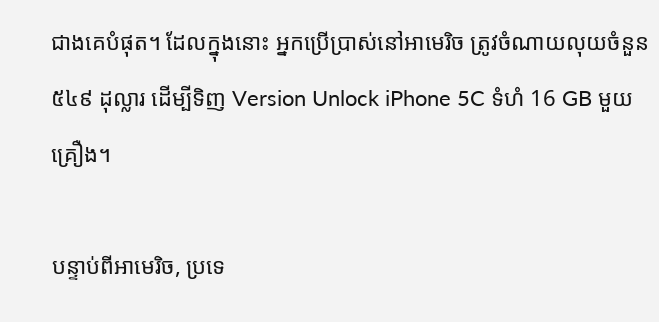ជាងគេបំផុត។ ដែលក្នុងនោះ អ្នកប្រើប្រាស់នៅអាមេរិច ត្រូវចំណាយលុយចំនួន ៥៤៩ ដុល្លារ ដើម្បីទិញ Version Unlock iPhone 5C ទំហំ 16 GB មួយគ្រឿង។

បន្ទាប់ពីអាមេរិច, ប្រទេ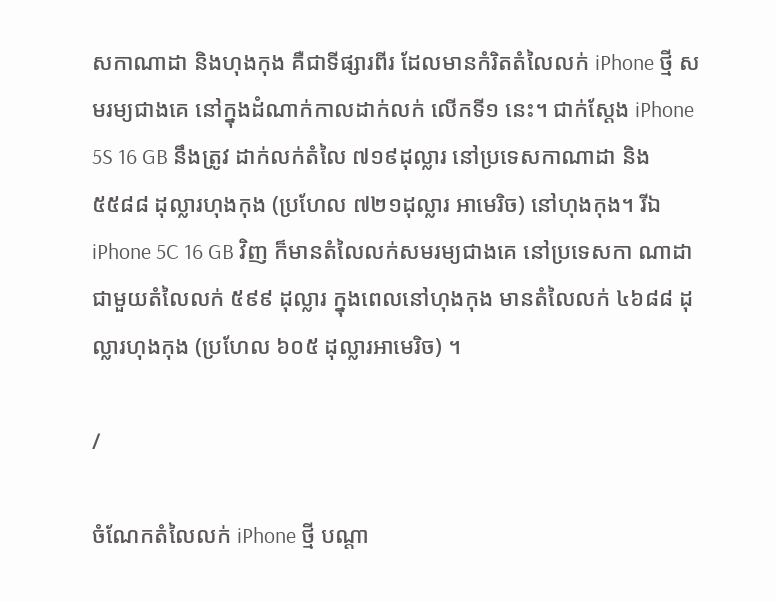សកាណាដា និងហុងកុង គឺជាទីផ្សារពីរ ដែលមានកំរិតតំលៃលក់ iPhone ថ្មី សមរម្យជាងគេ នៅក្នុងដំណាក់កាលដាក់លក់ លើកទី១ នេះ។ ជាក់ស្តែង iPhone 5S 16 GB នឹងត្រូវ ដាក់លក់តំលៃ ៧១៩ដុល្លារ នៅប្រទេសកាណាដា និង៥៥៨៨ ដុល្លារហុងកុង (ប្រហែល ៧២១ដុល្លារ អាមេរិច) នៅហុងកុង។ រីឯ iPhone 5C 16 GB វិញ ក៏មានតំលៃលក់សមរម្យជាងគេ នៅប្រទេសកា ណាដា ជាមួយតំលៃលក់ ៥៩៩ ដុល្លារ ក្នុងពេលនៅហុងកុង មានតំលៃលក់ ៤៦៨៨ ដុល្លារហុងកុង (ប្រហែល ៦០៥ ដុល្លារអាមេរិច) ។

/

ចំណែកតំលៃលក់ iPhone ថ្មី បណ្តា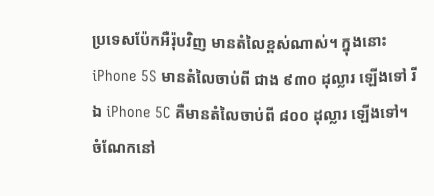ប្រទេសប៉ែកអឺរ៉ុបវិញ មានតំលៃខ្ពស់ណាស់។ ក្នុងនោះ iPhone 5S មានតំលៃចាប់ពី ជាង ៩៣០ ដុល្លារ ឡើងទៅ រីឯ iPhone 5C គឺមានតំលៃចាប់ពី ៨០០ ដុល្លារ ឡើងទៅ។ ចំណែកនៅ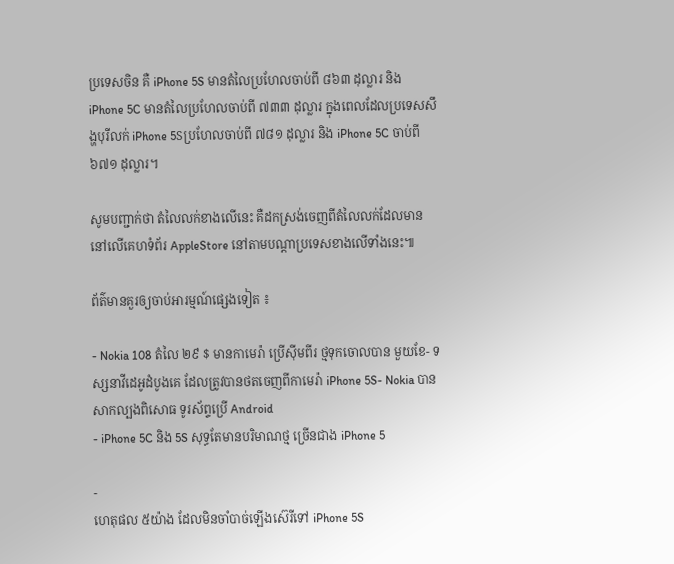ប្រទេសចិន គឺ iPhone 5S មានតំលៃប្រហែលចាប់ពី ៨៦៣ ដុល្លារ និង iPhone 5C មានតំលៃប្រហែលចាប់ពី ៧៣៣ ដុល្លារ ក្នុងពេលដែលប្រទេសសឹង្ហបុរីលក់ iPhone 5Sប្រហែលចាប់ពី ៧៨១ ដុល្លារ និង iPhone 5C ចាប់ពី ៦៧១ ដុល្លារ។

សូមបញ្ជាក់ថា តំលៃលក់ខាងលើនេះ គឺដកស្រង់ចេញពីតំលៃលក់ដែលមាននៅលើគេហទំព័រ AppleStore នៅតាមបណ្តាប្រទេសខាងលើទាំងនេះ៕

ព័ត៌មានគួរឲ្យចាប់អារម្មណ៍ផ្សេងទៀត ៖

- Nokia 108 តំលៃ ២៩ $ មានកាមេរ៉ា ប្រើស៊ីមពីរ ថ្មទុកចោលបាន មួយខែ- ទស្សនាវីដេអូដំបូងគេ ដែលត្រូវបានថតចេញពីកាមេរ៉ា iPhone 5S- Nokia បានសាកល្បងពិសោធ ទូរស័ព្ទប្រើ Android
- iPhone 5C និង 5S សុទ្ធតែមានបរិមាណថ្ម ច្រើនជាង iPhone 5

-
ហេតុផល ៥យ៉ាង ដែលមិនចាំបាច់ឡើងស៊េរីទៅ iPhone 5S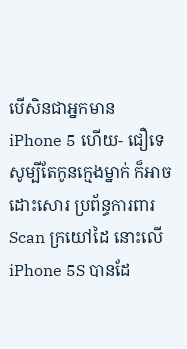បើសិនជាអ្នកមាន iPhone 5 ហើយ- ជឿទេ សូម្បីតែកូនក្មេងម្នាក់ ក៏អាចដោះសោរ ប្រព័ន្ធការពារ Scan ក្រយៅដៃ នោះលើ iPhone 5S បានដែ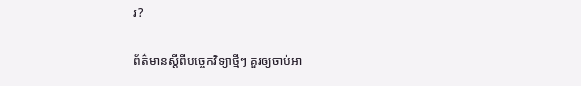រ?

ព័ត៌មានស្តីពីបច្ចេកវិទ្យាថ្មីៗ គួរឲ្យចាប់អា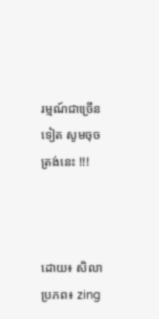រម្មណ៍ជាច្រើនទៀត សូមចុចត្រង់នេះ !!!



ដោយ៖ សិលាប្រភព៖ zing